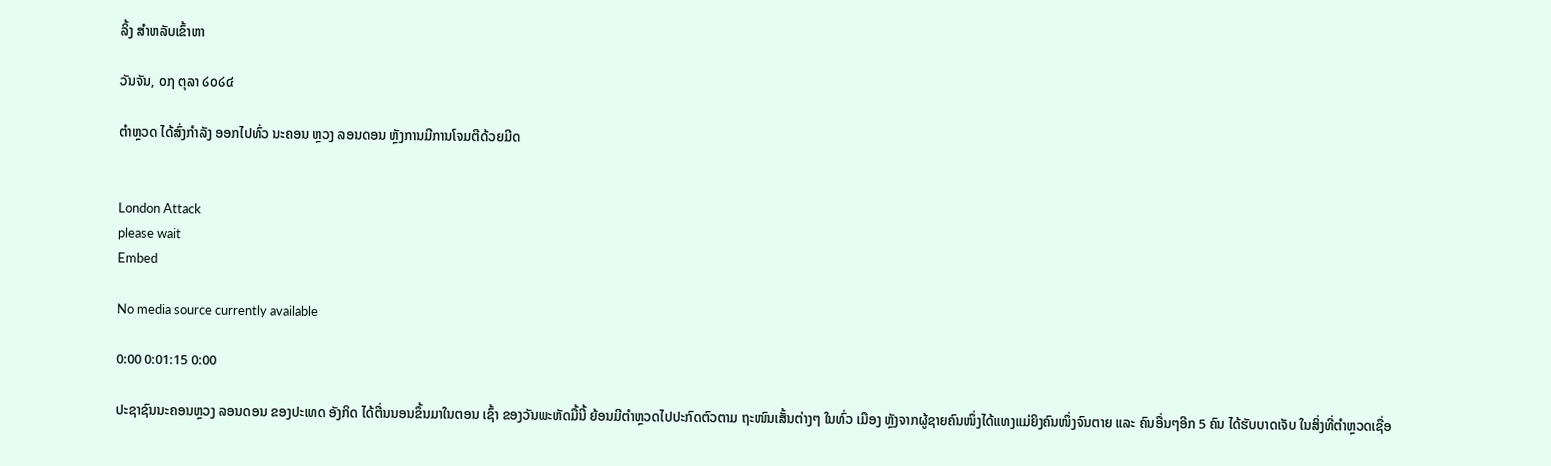ລິ້ງ ສຳຫລັບເຂົ້າຫາ

ວັນຈັນ, ໐໗ ຕຸລາ ໒໐໒໔

ຕຳຫຼວດ ໄດ້ສົ່ງກຳລັງ ອອກໄປທົ່ວ ນະຄອນ ຫຼວງ ລອນດອນ ຫຼັງການມີການໂຈມຕີດ້ວຍມີດ


London Attack
please wait
Embed

No media source currently available

0:00 0:01:15 0:00

ປະຊາຊົນນະຄອນຫຼວງ ລອນດອນ ຂອງປະເທດ ອັງກິດ ໄດ້ຕື່ນນອນຂຶ້ນມາໃນຕອນ ເຊົ້າ ຂອງວັນພະຫັດມື້ນີ້ ຍ້ອນມີຕຳຫຼວດໄປປະກົດຕົວຕາມ ຖະໜົນເສັ້ນຕ່າງໆ ໃນທົ່ວ ເມືອງ ຫຼັງຈາກຜູ້ຊາຍຄົນໜຶ່ງໄດ້ແທງແມ່ຍິງຄົນໜຶ່ງຈົນຕາຍ ແລະ ຄົນອື່ນໆອີກ 5 ຄົນ ໄດ້ຮັບບາດເຈັບ ໃນສິ່ງທີ່ຕຳຫຼວດເຊື່ອ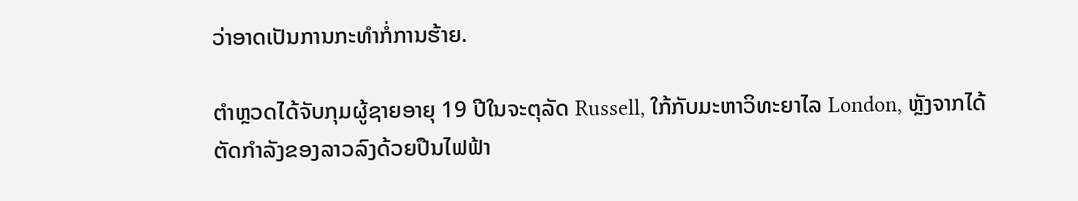ວ່າອາດເປັນການກະທຳກໍ່ການຮ້າຍ.

ຕຳຫຼວດໄດ້ຈັບກຸມຜູ້ຊາຍອາຍຸ 19 ປີໃນຈະຕຸລັດ Russell, ໃກ້ກັບມະຫາວິທະຍາໄລ London, ຫຼັງຈາກໄດ້ຕັດກຳລັງຂອງລາວລົງດ້ວຍປືນໄຟຟ້າ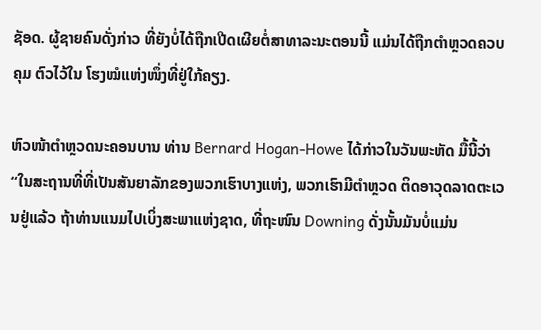ຊັອດ. ຜູ້ຊາຍຄົນດັ່ງກ່າວ ທີ່ຍັງບໍ່ໄດ້ຖືກເປີດເຜີຍຕໍ່ສາທາລະນະຕອນນີ້ ແມ່ນໄດ້ຖືກຕຳຫຼວດຄວບຄຸມ ຕົວໄວ້ໃນ ໂຮງໝໍແຫ່ງໜຶ່ງທີ່ຢູ່ໃກ້ຄຽງ.

ຫົວໜ້າຕຳຫຼວດນະຄອນບານ ທ່ານ Bernard Hogan-Howe ໄດ້ກ່າວໃນວັນພະຫັດ ມື້ນີ້ວ່າ “ໃນສະຖານທີ່ທີ່ເປັນສັນຍາລັກຂອງພວກເຮົາບາງແຫ່ງ, ພວກເຮົາມີຕຳຫຼວດ ຕິດອາວຸດລາດຕະເວນຢູ່ແລ້ວ ຖ້າທ່ານແນມໄປເບິ່ງສະພາແຫ່ງຊາດ, ທີ່ຖະໜົນ Downing ດັ່ງນັ້ນມັນບໍ່ແມ່ນ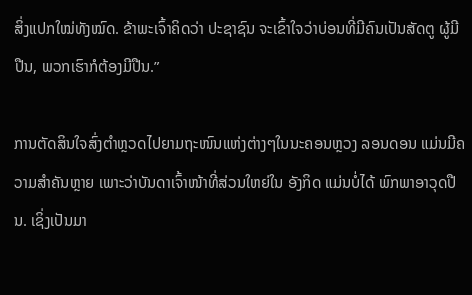ສິ່ງແປກໃໝ່ທັງໝົດ. ຂ້າພະເຈົ້າຄິດວ່າ ປະຊາຊົນ ຈະເຂົ້າໃຈວ່າບ່ອນທີ່ມີຄົນເປັນສັດຕູ ຜູ້ມີປືນ, ພວກເຮົາກໍຕ້ອງມີປືນ.”

ການຕັດສິນໃຈສົ່ງຕຳຫຼວດໄປຍາມຖະໜົນແຫ່ງຕ່າງໆໃນນະຄອນຫຼວງ ລອນດອນ ແມ່ນມີຄວາມສຳຄັນຫຼາຍ ເພາະວ່າບັນດາເຈົ້າໜ້າທີ່ສ່ວນໃຫຍ່ໃນ ອັງກິດ ແມ່ນບໍ່ໄດ້ ພົກພາອາວຸດປືນ. ເຊິ່ງເປັນມາ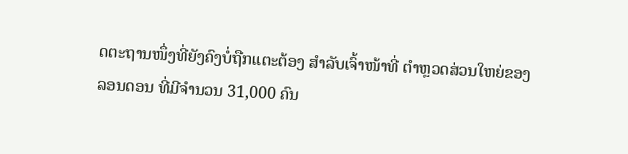ດຕະຖານໜຶ່ງທີ່ຍັງຄົງບໍ່ຖືກແຕະຕ້ອງ ສຳລັບເຈົ້າໜ້າທີ່ ຕຳຫຼວດສ່ວນໃຫຍ່ຂອງ ລອນດອນ ທີ່ມີຈຳນວນ 31,000 ຄົນ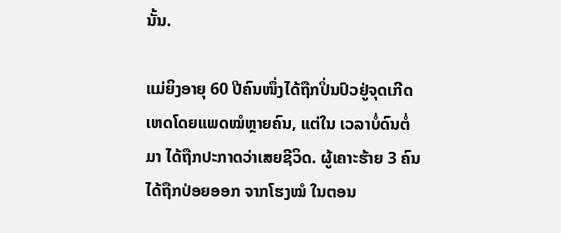ນັ້ນ.

ແມ່ຍິງອາຍຸ 60 ປີຄົນໜຶ່ງໄດ້ຖືກປິ່ນປົວຢູ່ຈຸດເກີດເຫດໂດຍແພດໝໍຫຼາຍຄົນ, ແຕ່ໃນ ເວລາບໍ່ດົນຕໍ່ມາ ໄດ້ຖືກປະກາດວ່າເສຍຊີວິດ. ຜູ້ເຄາະຮ້າຍ 3 ຄົນ ໄດ້ຖືກປ່ອຍອອກ ຈາກໂຮງໝໍ ໃນຕອນ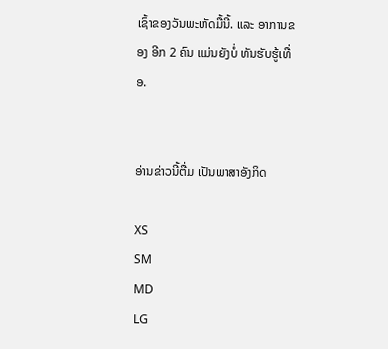ເຊົ້າຂອງວັນພະຫັດມື້ນີ້. ແລະ ອາການຂອງ ອີກ 2 ຄົນ ແມ່ນຍັງບໍ່ ທັນຮັບຮູ້ເທື່ອ.


ອ່ານຂ່າວນີ້ຕື່ມ ເປັນພາສາອັງກິດ

XS
SM
MD
LG